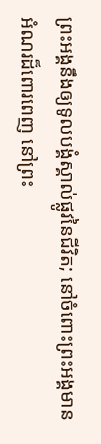ព្រះអង្គនឹងឲ្យទូលបង្គំស្គាល់ផ្លូវនៃជីវិត; នៅចំពោះព្រះអង្គមានអំណរដ៏ពោរពេញ នៅព្រះ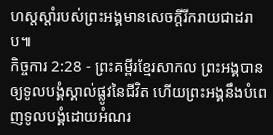ហស្តស្ដាំរបស់ព្រះអង្គមានសេចក្ដីរីករាយជាដរាប៕
កិច្ចការ 2:28 - ព្រះគម្ពីរខ្មែរសាកល ព្រះអង្គបានឲ្យទូលបង្គំស្គាល់ផ្លូវនៃជីវិត ហើយព្រះអង្គនឹងបំពេញទូលបង្គំដោយអំណរ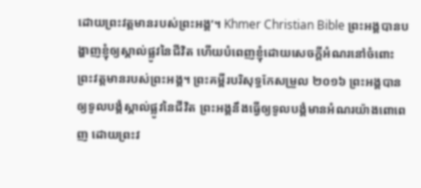ដោយព្រះវត្តមានរបស់ព្រះអង្គ’។ Khmer Christian Bible ព្រះអង្គបានបង្ហាញខ្ញុំឲ្យស្គាល់ផ្លូវនៃជីវិត ហើយបំពេញខ្ញុំដោយសេចក្ដីអំណរនៅចំពោះព្រះវត្តមានរបស់ព្រះអង្គ។ ព្រះគម្ពីរបរិសុទ្ធកែសម្រួល ២០១៦ ព្រះអង្គបានឲ្យទូលបង្គំស្គាល់ផ្លូវនៃជីវិត ព្រះអង្គនឹងធ្វើឲ្យទូលបង្គំមានអំណរយ៉ាងពោពេញ ដោយព្រះវ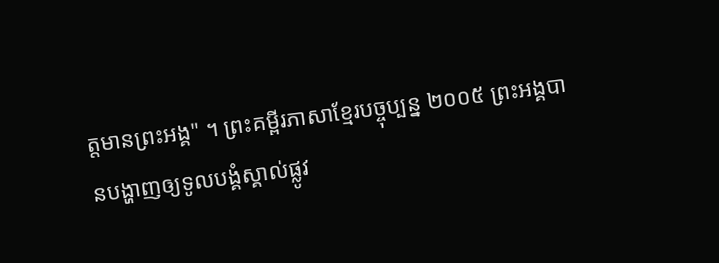ត្តមានព្រះអង្គ" ។ ព្រះគម្ពីរភាសាខ្មែរបច្ចុប្បន្ន ២០០៥ ព្រះអង្គបានបង្ហាញឲ្យទូលបង្គំស្គាល់ផ្លូវ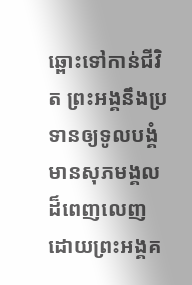ឆ្ពោះទៅកាន់ជីវិត ព្រះអង្គនឹងប្រទានឲ្យទូលបង្គំ មានសុភមង្គលដ៏ពេញលេញ ដោយព្រះអង្គគ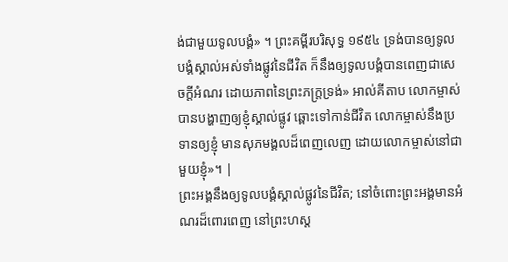ង់ជាមួយទូលបង្គំ» ។ ព្រះគម្ពីរបរិសុទ្ធ ១៩៥៤ ទ្រង់បានឲ្យទូលបង្គំស្គាល់អស់ទាំងផ្លូវនៃជីវិត ក៏នឹងឲ្យទូលបង្គំបានពេញជាសេចក្ដីអំណរ ដោយភាពនៃព្រះភក្ត្រទ្រង់» អាល់គីតាប លោកម្ចាស់បានបង្ហាញឲ្យខ្ញុំស្គាល់ផ្លូវ ឆ្ពោះទៅកាន់ជីវិត លោកម្ចាស់នឹងប្រទានឲ្យខ្ញុំ មានសុភមង្គលដ៏ពេញលេញ ដោយលោកម្ចាស់នៅជាមួយខ្ញុំ»។ |
ព្រះអង្គនឹងឲ្យទូលបង្គំស្គាល់ផ្លូវនៃជីវិត; នៅចំពោះព្រះអង្គមានអំណរដ៏ពោរពេញ នៅព្រះហស្ត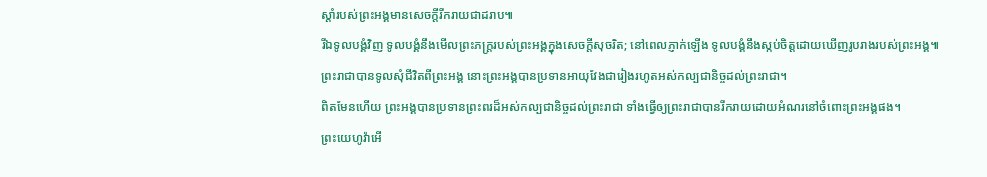ស្ដាំរបស់ព្រះអង្គមានសេចក្ដីរីករាយជាដរាប៕
រីឯទូលបង្គំវិញ ទូលបង្គំនឹងមើលព្រះភក្ត្ររបស់ព្រះអង្គក្នុងសេចក្ដីសុចរិត; នៅពេលភ្ញាក់ឡើង ទូលបង្គំនឹងស្កប់ចិត្តដោយឃើញរូបរាងរបស់ព្រះអង្គ៕
ព្រះរាជាបានទូលសុំជីវិតពីព្រះអង្គ នោះព្រះអង្គបានប្រទានអាយុវែងជារៀងរហូតអស់កល្បជានិច្ចដល់ព្រះរាជា។
ពិតមែនហើយ ព្រះអង្គបានប្រទានព្រះពរដ៏អស់កល្បជានិច្ចដល់ព្រះរាជា ទាំងធ្វើឲ្យព្រះរាជាបានរីករាយដោយអំណរនៅចំពោះព្រះអង្គផង។
ព្រះយេហូវ៉ាអើ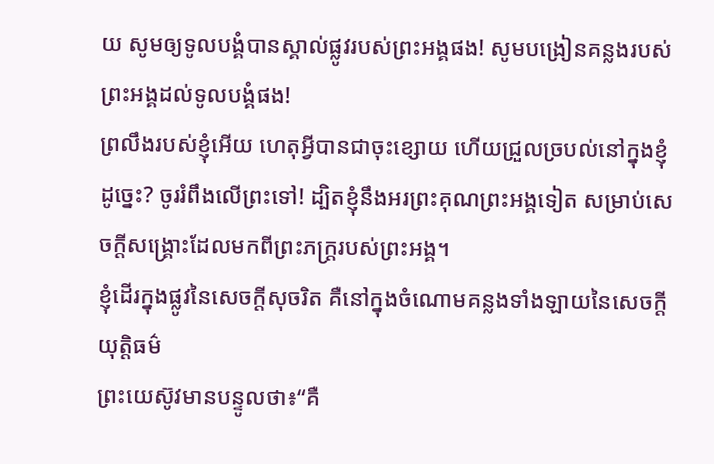យ សូមឲ្យទូលបង្គំបានស្គាល់ផ្លូវរបស់ព្រះអង្គផង! សូមបង្រៀនគន្លងរបស់ព្រះអង្គដល់ទូលបង្គំផង!
ព្រលឹងរបស់ខ្ញុំអើយ ហេតុអ្វីបានជាចុះខ្សោយ ហើយជ្រួលច្របល់នៅក្នុងខ្ញុំដូច្នេះ? ចូររំពឹងលើព្រះទៅ! ដ្បិតខ្ញុំនឹងអរព្រះគុណព្រះអង្គទៀត សម្រាប់សេចក្ដីសង្គ្រោះដែលមកពីព្រះភក្ត្ររបស់ព្រះអង្គ។
ខ្ញុំដើរក្នុងផ្លូវនៃសេចក្ដីសុចរិត គឺនៅក្នុងចំណោមគន្លងទាំងឡាយនៃសេចក្ដីយុត្តិធម៌
ព្រះយេស៊ូវមានបន្ទូលថា៖“គឺ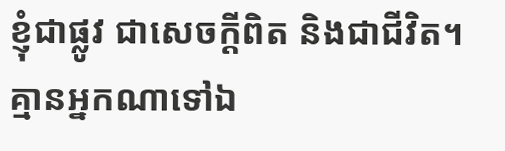ខ្ញុំជាផ្លូវ ជាសេចក្ដីពិត និងជាជីវិត។ គ្មានអ្នកណាទៅឯ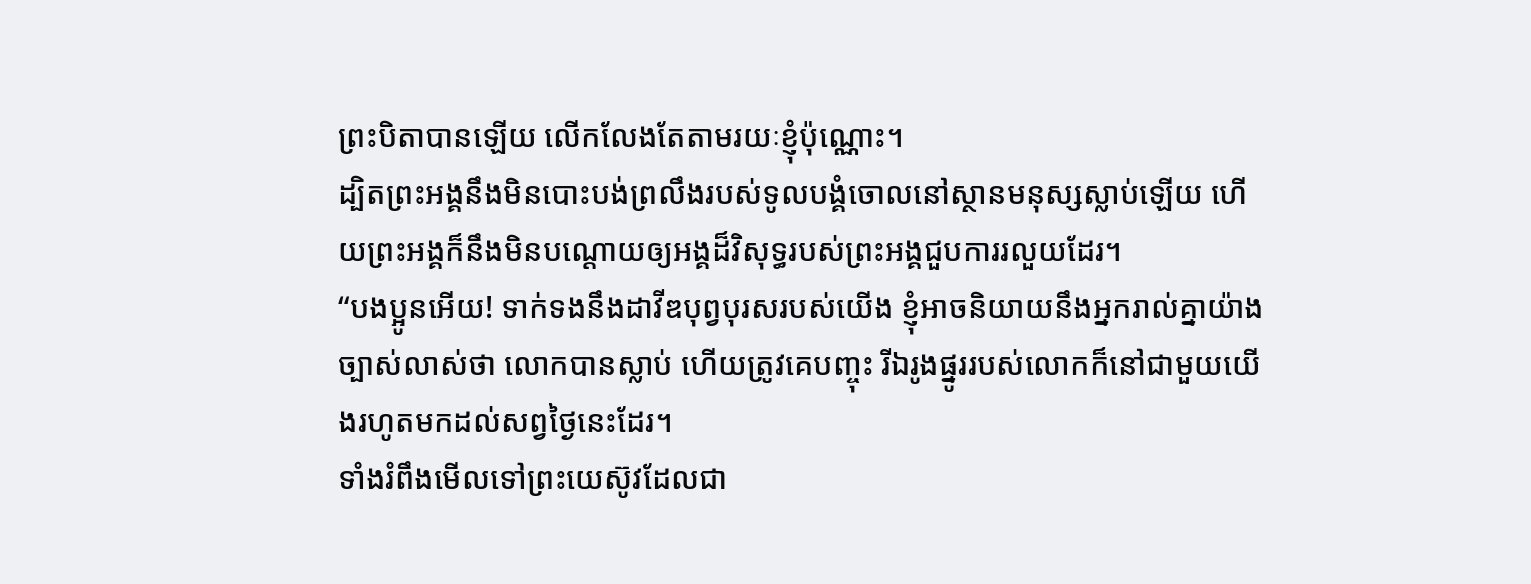ព្រះបិតាបានឡើយ លើកលែងតែតាមរយៈខ្ញុំប៉ុណ្ណោះ។
ដ្បិតព្រះអង្គនឹងមិនបោះបង់ព្រលឹងរបស់ទូលបង្គំចោលនៅស្ថានមនុស្សស្លាប់ឡើយ ហើយព្រះអង្គក៏នឹងមិនបណ្ដោយឲ្យអង្គដ៏វិសុទ្ធរបស់ព្រះអង្គជួបការរលួយដែរ។
“បងប្អូនអើយ! ទាក់ទងនឹងដាវីឌបុព្វបុរសរបស់យើង ខ្ញុំអាចនិយាយនឹងអ្នករាល់គ្នាយ៉ាងច្បាស់លាស់ថា លោកបានស្លាប់ ហើយត្រូវគេបញ្ចុះ រីឯរូងផ្នូររបស់លោកក៏នៅជាមួយយើងរហូតមកដល់សព្វថ្ងៃនេះដែរ។
ទាំងរំពឹងមើលទៅព្រះយេស៊ូវដែលជា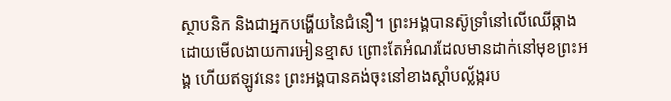ស្ថាបនិក និងជាអ្នកបង្ហើយនៃជំនឿ។ ព្រះអង្គបានស៊ូទ្រាំនៅលើឈើឆ្កាងដោយមើលងាយការអៀនខ្មាស ព្រោះតែអំណរដែលមានដាក់នៅមុខព្រះអង្គ ហើយឥឡូវនេះ ព្រះអង្គបានគង់ចុះនៅខាងស្ដាំបល្ល័ង្ករប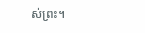ស់ព្រះ។